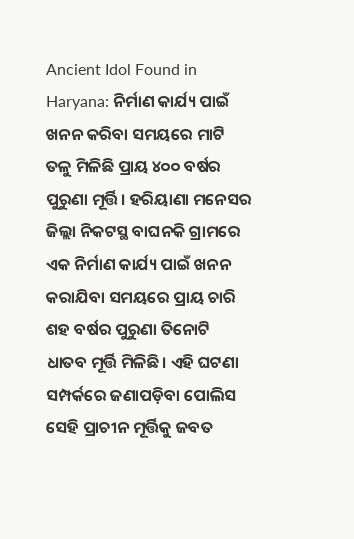Ancient Idol Found in Haryana: ନିର୍ମାଣ କାର୍ଯ୍ୟ ପାଇଁ ଖନନ କରିବା ସମୟରେ ମାଟି ତଳୁ ମିଳିଛି ପ୍ରାୟ ୪୦୦ ବର୍ଷର ପୁରୁଣା ମୂର୍ତ୍ତି। ହରିୟାଣା ମନେସର ଜିଲ୍ଲା ନିକଟସ୍ଥ ବାଘନକି ଗ୍ରାମରେ ଏକ ନିର୍ମାଣ କାର୍ଯ୍ୟ ପାଇଁ ଖନନ କରାଯିବା ସମୟରେ ପ୍ରାୟ ଚାରି ଶହ ବର୍ଷର ପୁରୁଣା ତିନୋଟି ଧାତବ ମୂର୍ତ୍ତି ମିଳିଛି। ଏହି ଘଟଣା ସମ୍ପର୍କରେ ଜଣାପଡ଼ିବା ପୋଲିସ ସେହି ପ୍ରାଚୀନ ମୂର୍ତ୍ତିକୁ ଜବତ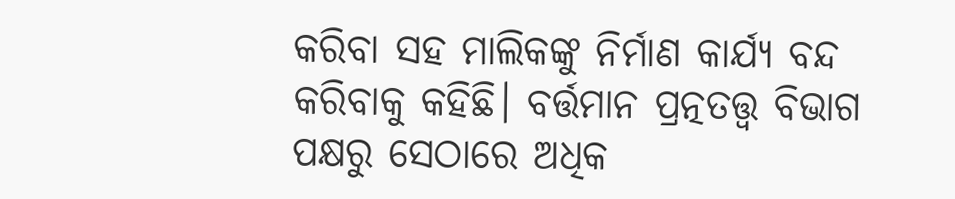କରିବା ସହ ମାଲିକଙ୍କୁ ନିର୍ମାଣ କାର୍ଯ୍ୟ ବନ୍ଦ କରିବାକୁ କହିଛି। ବର୍ତ୍ତମାନ ପ୍ରତ୍ନତତ୍ତ୍ୱ ବିଭାଗ ପକ୍ଷରୁ ସେଠାରେ ଅଧିକ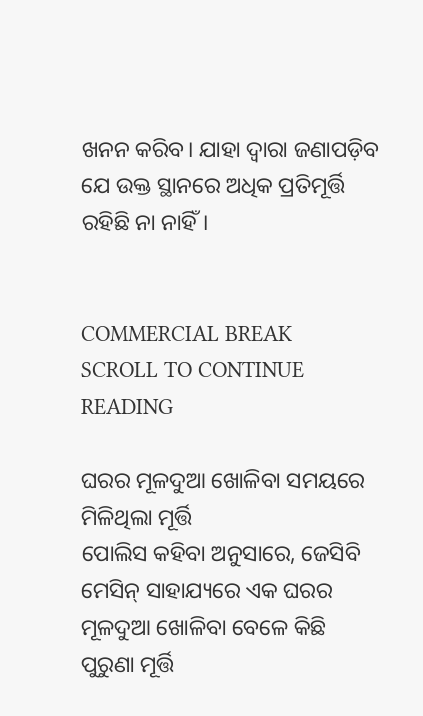ଖନନ କରିବ। ଯାହା ଦ୍ୱାରା ଜଣାପଡ଼ିବ ଯେ ଉକ୍ତ ସ୍ଥାନରେ ଅଧିକ ପ୍ରତିମୂର୍ତ୍ତି ରହିଛି ନା ନାହିଁ।


COMMERCIAL BREAK
SCROLL TO CONTINUE READING

ଘରର ମୂଳଦୁଆ ଖୋଳିବା ସମୟରେ ମିଳିଥିଲା ମୂର୍ତ୍ତି
ପୋଲିସ କହିବା ଅନୁସାରେ, ଜେସିବି ମେସିନ୍ ସାହାଯ୍ୟରେ ଏକ ଘରର ମୂଳଦୁଆ ଖୋଳିବା ବେଳେ କିଛି ପୁରୁଣା ମୂର୍ତ୍ତି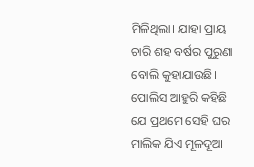ମିଳିଥିଲା। ଯାହା ପ୍ରାୟ ଚାରି ଶହ ବର୍ଷର ପୁରୁଣା ବୋଲି କୁହାଯାଉଛି। ପୋଲିସ ଆହୁରି କହିଛି ଯେ ପ୍ରଥମେ ସେହି ଘର ମାଲିକ ଯିଏ ମୂଳଦୂଆ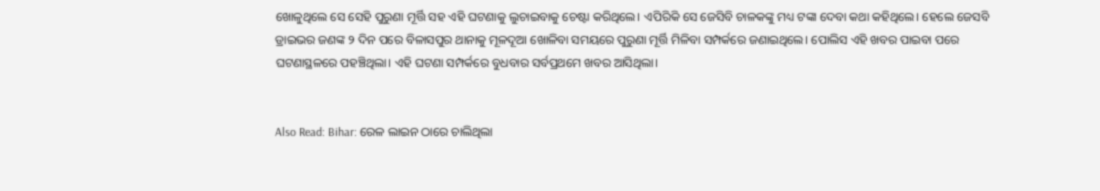ଖୋଳୁଥିଲେ ସେ ସେହି ପୁରୁଣା ମୂର୍ତ୍ତି ସହ ଏହି ଘଟଣାକୁ ଲୁଚାଇବାକୁ ଚେଷ୍ଟା କରିଥିଲେ। ଏପିରିକି ସେ ଜେସିବି ଚାଳକଙ୍କୁ ମଧ୍ୟ ଟଙ୍କା ଦେବା କଥା କହିଥିଲେ। ହେଲେ ଜେସବି ଡ୍ରାଇଭର ଜଣଙ୍କ ୨ ଦିନ ପରେ ବିଳାସପୁର ଥାନାକୁ ମୂଳଦୂଆ ଖୋଳିବା ସମୟରେ ପୁରୁଣା ମୂର୍ତ୍ତି ମିଳିବା ସମ୍ପର୍କରେ ଜଣାଇଥିଲେ। ପୋଲିସ ଏହି ଖବର ପାଇବା ପରେ ଘଟଣାସ୍ଥଳରେ ପହଞ୍ଚିଥିଲା। ଏହି ଘଟଣା ସମ୍ପର୍କରେ ବୁଧବାର ସର୍ବପ୍ରଥମେ ଖବର ଆସିଥିଲା।


Also Read: Bihar: ରେଳ ଲାଇନ ଠାରେ ଚାଲିଥିଲା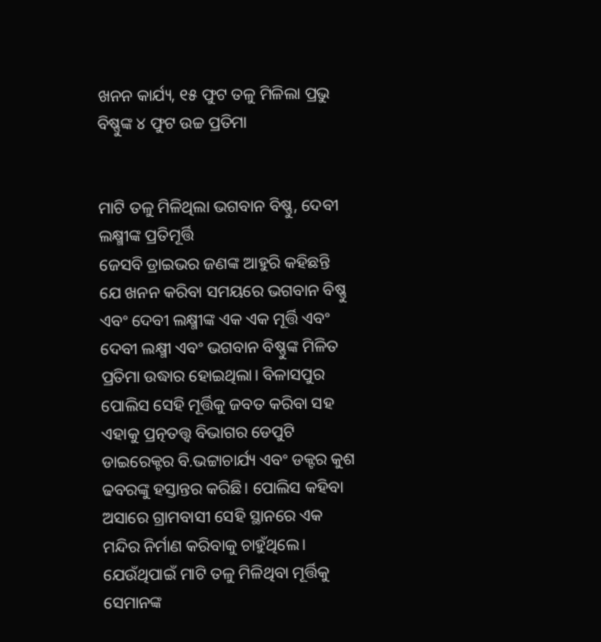ଖନନ କାର୍ଯ୍ୟ, ୧୫ ଫୁଟ ତଳୁ ମିଳିଲା ପ୍ରଭୁ ବିଷ୍ଣୁଙ୍କ ୪ ଫୁଟ ଉଚ୍ଚ ପ୍ରତିମା


ମାଟି ତଳୁ ମିଳିଥିଲା ଭଗବାନ ବିଷ୍ଣୁ, ଦେବୀ ଲକ୍ଷ୍ମୀଙ୍କ ପ୍ରତିମୂର୍ତ୍ତି
ଜେସବି ଡ୍ରାଇଭର ଜଣଙ୍କ ଆହୁରି କହିଛନ୍ତି ଯେ ଖନନ କରିବା ସମୟରେ ଭଗବାନ ବିଷ୍ଣୁ ଏବଂ ଦେବୀ ଲକ୍ଷ୍ମୀଙ୍କ ଏକ ଏକ ମୂର୍ତ୍ତି ଏବଂ ଦେବୀ ଲକ୍ଷ୍ମୀ ଏବଂ ଭଗବାନ ବିଷ୍ଣୁଙ୍କ ମିଳିତ ପ୍ରତିମା ଉଦ୍ଧାର ହୋଇଥିଲା। ବିଳାସପୁର ପୋଲିସ ସେହି ମୂର୍ତ୍ତିକୁ ଜବତ କରିବା ସହ ଏହାକୁ ପ୍ରତ୍ନତତ୍ତ୍ୱ ବିଭାଗର ଡେପୁଟି ଡାଇରେକ୍ଟର ବି.ଭଟ୍ଟାଚାର୍ଯ୍ୟ ଏବଂ ଡକ୍ଟର କୁଶ ଢବରଙ୍କୁ ହସ୍ତାନ୍ତର କରିଛି। ପୋଲିସ କହିବା ଅସାରେ ଗ୍ରାମବାସୀ ସେହି ସ୍ଥାନରେ ଏକ ମନ୍ଦିର ନିର୍ମାଣ କରିବାକୁ ଚାହୁଁଥିଲେ। ଯେଉଁଥିପାଇଁ ମାଟି ତଳୁ ମିଳିଥିବା ମୂର୍ତ୍ତିକୁ ସେମାନଙ୍କ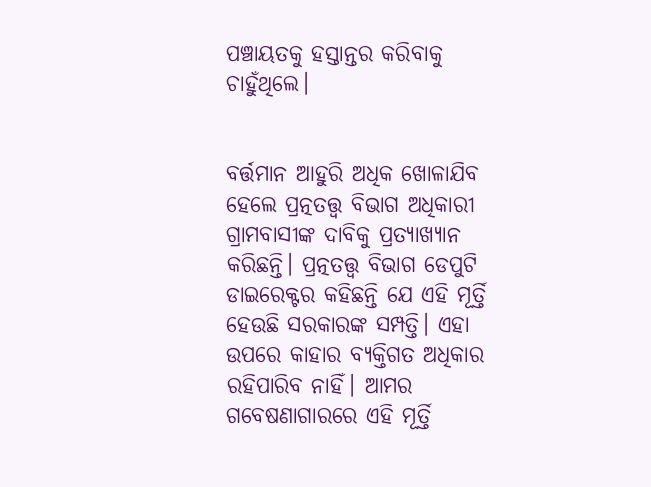ପଞ୍ଚାୟତକୁ ହସ୍ତାନ୍ତର କରିବାକୁ ଚାହୁଁଥିଲେ।


ବର୍ତ୍ତମାନ ଆହୁରି ଅଧିକ ଖୋଳାଯିବ
ହେଲେ ପ୍ରତ୍ନତତ୍ତ୍ୱ ବିଭାଗ ଅଧିକାରୀ ଗ୍ରାମବାସୀଙ୍କ ଦାବିକୁ ପ୍ରତ୍ୟାଖ୍ୟାନ କରିଛନ୍ତି। ପ୍ରତ୍ନତତ୍ତ୍ୱ ବିଭାଗ ଡେପୁଟି ଡାଇରେକ୍ଟର କହିଛନ୍ତି ଯେ ଏହି ମୂର୍ତ୍ତି ହେଉଛି ସରକାରଙ୍କ ସମ୍ପତ୍ତି। ଏହା ଉପରେ କାହାର ବ୍ୟକ୍ତିଗତ ଅଧିକାର ରହିପାରିବ ନାହିଁ। ଆମର ଗବେଷଣାଗାରରେ ଏହି ମୂର୍ତ୍ତି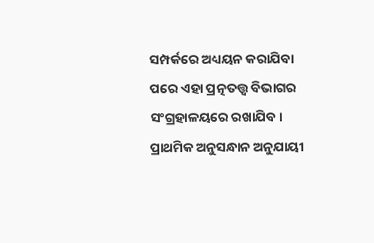ସମ୍ପର୍କରେ ଅଧ୍ୟୟନ କରାଯିବା ପରେ ଏହା ପ୍ରତ୍ନତତ୍ତ୍ୱ ବିଭାଗର ସଂଗ୍ରହାଳୟରେ ରଖାଯିବ। ପ୍ରାଥମିକ ଅନୁସନ୍ଧାନ ଅନୁଯାୟୀ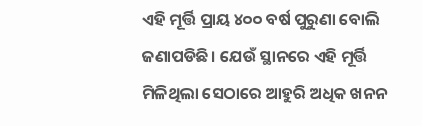ଏହି ମୂର୍ତ୍ତି ପ୍ରାୟ ୪୦୦ ବର୍ଷ ପୁରୁଣା ବୋଲି ଜଣାପଡିଛି। ଯେଉଁ ସ୍ଥାନରେ ଏହି ମୂର୍ତ୍ତି ମିଳିଥିଲା ସେଠାରେ ଆହୁରି ଅଧିକ ଖନନ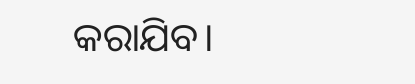କରାଯିବ।